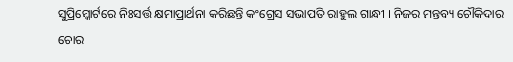ସୁପ୍ରିମ୍କୋର୍ଟରେ ନିଃସର୍ତ୍ତ କ୍ଷମାପ୍ରାର୍ଥନା କରିଛନ୍ତି କଂଗ୍ରେସ ସଭାପତି ରାହୁଲ ଗାନ୍ଧୀ । ନିଜର ମନ୍ତବ୍ୟ ଚୌକିଦାର ଚୋର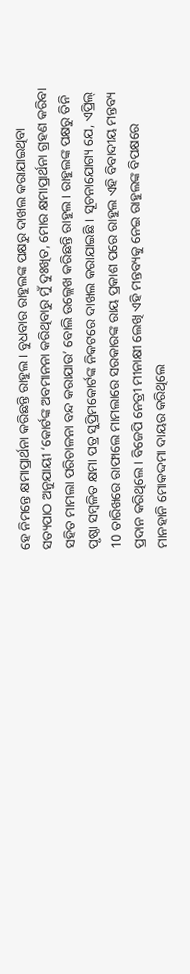ହେ ନିମନ୍ତେ କ୍ଷମାପ୍ରାର୍ଥନା କରିଛନ୍ତି ରାହୁଲ । ବୁଧବାର ରାହୁଲଙ୍କ ପକ୍ଷରୁ ଦାଖଲ କରାଯାଇଥିବା ସତ୍ୟପାଠ ଅନୁଯାୟୀ ‘କୋର୍ଟଙ୍କ ଅବମାନନା କରିଥିବାରୁ ମୁଁ ଦୁଃଖିତ, ମୋର କ୍ଷମାପ୍ରାର୍ଥନା ଗ୍ରହଣ କରିବା ସହିତ ମାମଲା ପରିଚାଳନା ବନ୍ଦ କରାଯାଉ’ ବୋଲି ଉଲ୍ଲେଖ କରିଛନ୍ତି ରାହୁଲ । ରାହୁଲଙ୍କ ପକ୍ଷରୁ ତିନି ପୃଷ୍ଠା ସମ୍ବଳିତ କ୍ଷମା ପତ୍ର ସୁପ୍ରିମକୋର୍ଟଙ୍କ ନିକଟରେ ଦାଖଲ କରାଯାଇଛି । ସୂଚନାଯୋଗ୍ୟ ଯେ, ଏପ୍ରିଲ୍ 10 ତାରିଖରେ ରାଫାଲେ ମାମଲାରେ ସରକାରଙ୍କ ରାୟ ପ୍ରକାଶ ପରେ ରାହୁଲ ଏହି ବିବାଦୀୟ ମନ୍ତବ୍ୟ ପ୍ରଦାନ କରିଥିଲେ । ବିଜେପି ନେତ୍ରୀ ମୀନାକ୍ଷୀ ଲେଖି ଏହି ମନ୍ତବ୍ୟକୁ ନେଇ ରାହୁଲଙ୍କ ବିପକ୍ଷରେ ମାନହାନି ମୋକଦ୍ଦମା ଦାୟର କରିଥିଲେ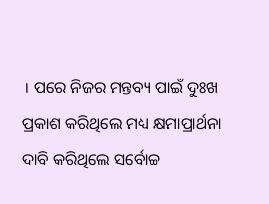। ପରେ ନିଜର ମନ୍ତବ୍ୟ ପାଇଁ ଦୁଃଖ ପ୍ରକାଶ କରିଥିଲେ ମଧ୍ୟ କ୍ଷମାପ୍ରାର୍ଥନା ଦାବି କରିଥିଲେ ସର୍ବୋଚ୍ଚ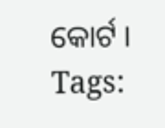କୋର୍ଟ ।
Tags: